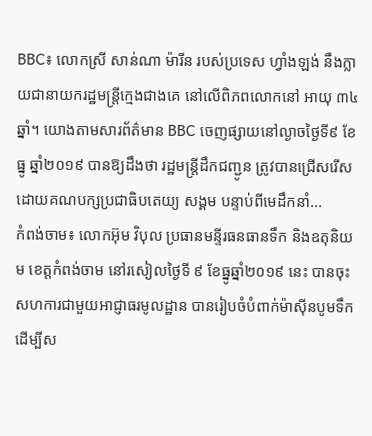BBC៖ លោកស្រី សាន់ណា ម៉ារីន របស់ប្រទេស ហ្វាំងឡង់ នឹងក្លាយជានាយករដ្ឋមន្រ្តីក្មេងជាងគេ នៅលើពិភពលោកនៅ អាយុ ៣៤ ឆ្នាំ។ យោងតាមសារព័ត៌មាន BBC ចេញផ្សាយនៅល្ងាចថ្ងៃទី៩ ខែធ្នូ ឆ្នាំ២០១៩ បានឱ្យដឹងថា រដ្ឋមន្រ្តីដឹកជញ្ជូន ត្រូវបានជ្រើសរើស ដោយគណបក្សប្រជាធិបតេយ្យ សង្គម បន្ទាប់ពីមេដឹកនាំ...
កំពង់ចាម៖ លោកអ៊ុម វិបុល ប្រធានមន្ទីរធនធានទឹក និងឧតុនិយម ខេត្តកំពង់ចាម នៅរសៀលថ្ងៃទី ៩ ខែធ្នូឆ្នាំ២០១៩ នេះ បានចុះសហការជាមួយអាជ្ញាធរមូលដ្ឋាន បានរៀបចំបំពាក់ម៉ាស៊ីនបូមទឹក ដើម្បីស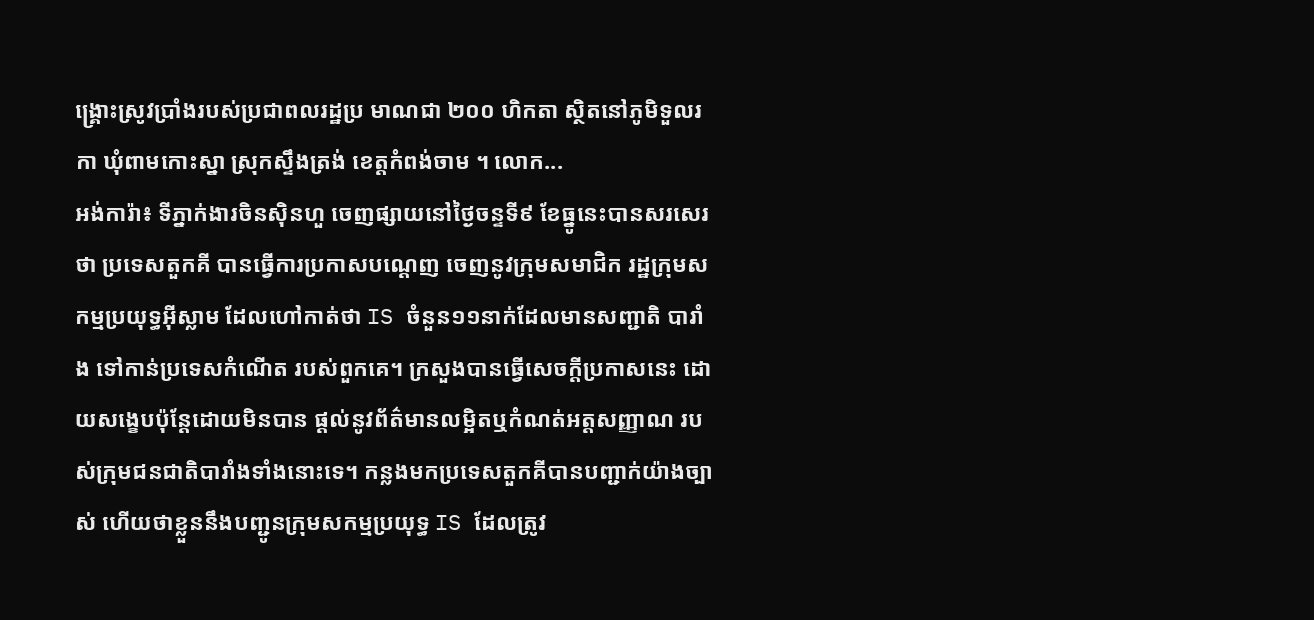ង្គ្រោះស្រូវប្រាំងរបស់ប្រជាពលរដ្ឋប្រ មាណជា ២០០ ហិកតា ស្ថិតនៅភូមិទួលរកា ឃុំពាមកោះស្នា ស្រុកស្ទឹងត្រង់ ខេត្តកំពង់ចាម ។ លោក...
អង់ការ៉ា៖ ទីភ្នាក់ងារចិនស៊ិនហួ ចេញផ្សាយនៅថ្ងៃចន្ទទី៩ ខែធ្នូនេះបានសរសេរថា ប្រទេសតួកគី បានធ្វើការប្រកាសបណ្តេញ ចេញនូវក្រុមសមាជិក រដ្ឋក្រុមសកម្មប្រយុទ្ធអ៊ីស្លាម ដែលហៅកាត់ថា IS ចំនួន១១នាក់ដែលមានសញ្ជាតិ បារាំង ទៅកាន់ប្រទេសកំណើត របស់ពួកគេ។ ក្រសួងបានធ្វើសេចក្តីប្រកាសនេះ ដោយសង្ខេបប៉ុន្តែដោយមិនបាន ផ្តល់នូវព័ត៌មានលម្អិតឬកំណត់អត្តសញ្ញាណ របស់ក្រុមជនជាតិបារាំងទាំងនោះទេ។ កន្លងមកប្រទេសតួកគីបានបញ្ជាក់យ៉ាងច្បាស់ ហើយថាខ្លួននឹងបញ្ជូនក្រុមសកម្មប្រយុទ្ធ IS ដែលត្រូវ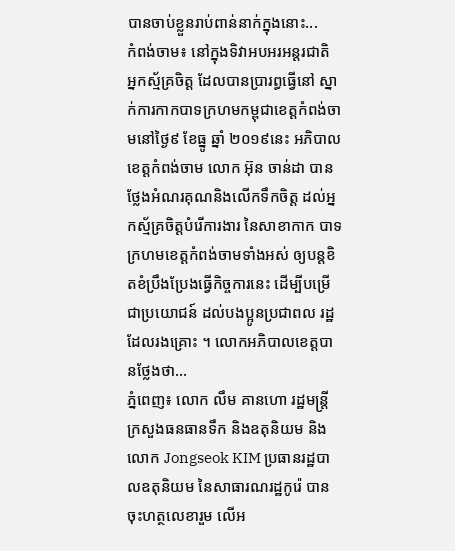បានចាប់ខ្លួនរាប់ពាន់នាក់ក្នុងនោះ...
កំពង់ចាម៖ នៅក្នុងទិវាអបអរអន្តរជាតិ អ្នកស្ម័គ្រចិត្ត ដែលបានប្រារព្ធធ្វើនៅ ស្នាក់ការកាកបាទក្រហមកម្ពុជាខេត្តកំពង់ចាមនៅថ្ងៃ៩ ខែធ្នូ ឆ្នាំ ២០១៩នេះ អភិបាលខេត្តកំពង់ចាម លោក អ៊ុន ចាន់ដា បានថ្លែងអំណរគុណនិងលើកទឹកចិត្ត ដល់អ្នកស្ម័គ្រចិត្តបំរើការងារ នៃសាខាកាក បាទក្រហមខេត្តកំពង់ចាមទាំងអស់ ឲ្យបន្តខិតខំប្រឹងប្រែងធ្វើកិច្ចការនេះ ដើម្បីបម្រើជាប្រយោជន៍ ដល់បងប្អូនប្រជាពល រដ្ឋដែលរងគ្រោះ ។ លោកអភិបាលខេត្តបានថ្លែងថា...
ភ្នំពេញ៖ លោក លឹម គានហោ រដ្ឋមន្រ្តីក្រសួងធនធានទឹក និងឧតុនិយម និងលោក Jongseok KIM ប្រធានរដ្ឋបាលឧតុនិយម នៃសាធារណរដ្ឋកូរ៉េ បានចុះហត្ថលេខារួម លើអ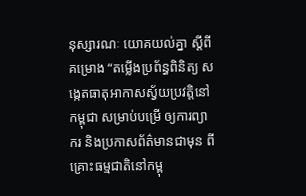នុស្សារណៈ យោគយល់គ្នា ស្តីពី គម្រោង “តម្លើងប្រព័ន្ធពិនិត្យ សង្កេតធាតុអាកាសស្វ័យប្រវត្តិនៅកម្ពុជា សម្រាប់បម្រើ ឲ្យការព្យាករ និងប្រកាសព័ត៌មានជាមុន ពីគ្រោះធម្មជាតិនៅកម្ពុ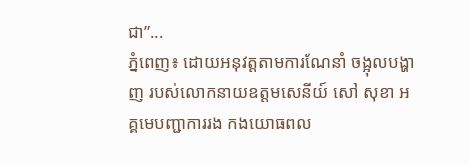ជា”...
ភ្នំពេញ៖ ដោយអនុវត្តតាមការណែនាំ ចង្អុលបង្ហាញ របស់លោកនាយឧត្តមសេនីយ៍ សៅ សុខា អគ្គមេបញ្ជាការរង កងយោធពល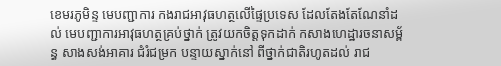ខេមរភូមិន្ទ មេបញ្ជាការ កងរាជអាវុធហត្ថលើផ្ទៃប្រទេស ដែលតែងតែណែនាំដល់ មេបញ្ជាការអាវុធហត្ថគ្រប់ថ្នាក់ ត្រូវយកចិត្តទុកដាក់ កសាងហេដ្ឋារចនាសម្ព័ន្ធ សាងសង់អាគារ ជំរំជម្រក បន្ទាយស្នាក់នៅ ពីថ្នាក់ជាតិរហូតដល់ រាជ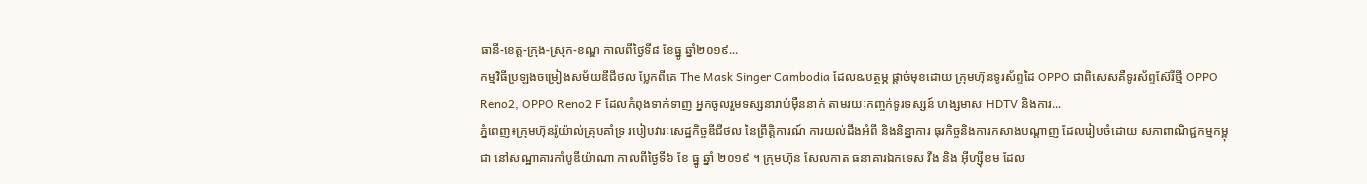ធានី-ខេត្ត-ក្រុង-ស្រុក-ខណ្ឌ កាលពីថ្ងៃទី៨ ខែធ្នូ ឆ្នាំ២០១៩...
កម្មវិធីប្រឡងចម្រៀងសម័យឌីជីថល ប្លែកពីគេ The Mask Singer Cambodia ដែលឩបត្ថម្ភ ផ្តាច់មុខដោយ ក្រុមហ៊ុនទូរស័ព្ទដៃ OPPO ជាពិសេសគឺទូរស័ព្ទស៊ែរីថ្មី OPPO Reno2, OPPO Reno2 F ដែលកំពុងទាក់ទាញ អ្នកចូលរួមទស្សនារាប់ម៉ឺននាក់ តាមរយៈកញ្ចក់ទូរទស្សន៍ ហង្សមាស HDTV និងការ...
ភ្នំពេញ៖ក្រុមហ៊ុនរ៉ូយ៉ាល់គ្រុបគាំទ្រ របៀបវារៈសេដ្ឋកិច្ចឌីជីថល នៃព្រឹត្តិការណ៍ ការយល់ដឹងអំពី និងនិន្នាការ ធុរកិច្ចនិងការកសាងបណ្តាញ ដែលរៀបចំដោយ សភាពាណិជ្ជកម្មកម្ពុជា នៅសណ្ឋាគារកាំបូឌីយ៉ាណា កាលពីថ្ងៃទី៦ ខែ ធ្នូ ឆ្នាំ ២០១៩ ។ ក្រុមហ៊ុន សែលកាត ធនាគារឯកទេស វីង និង អ៊ីហ្ស៊ីខម ដែល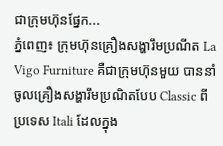ជាក្រុមហ៊ុនផ្នែក...
ភ្នំពេញ៖ ក្រុមហ៊ុនគ្រឿងសង្ហារឹមប្រណីត La Vigo Furniture គឺជាក្រុមហ៊ុនមួយ បាននាំចូលគ្រឿងសង្ហារឹមប្រណិតបែប Classic ពីប្រទេស Itali ដែលក្នុង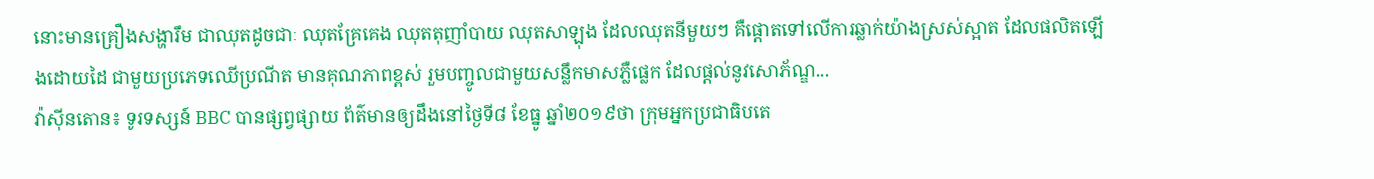នោះមានគ្រឿងសង្ហារឹម ជាឈុតដូចជាៈ ឈុតគ្រែគេង ឈុតតុញាំបាយ ឈុតសាឡុង ដែលឈុតនីមួយៗ គឺផ្តោតទៅលើការឆ្លាក់យ៉ាងស្រស់ស្អាត ដែលផលិតឡើងដោយដៃ ជាមួយប្រភេទឈើប្រណីត មានគុណភាពខ្ពស់ រួមបញ្ចូលជាមួយសន្លឹកមាសភ្លឺផ្លេក ដែលផ្តល់នូវសោភ័ណ្ឌ...
វ៉ាស៊ីនតោន៖ ទូរទស្សន៍ BBC បានផ្សព្វផ្សាយ ព័ត៌មានឲ្យដឹងនៅថ្ងៃទី៨ ខែធ្នូ ឆ្នាំ២០១៩ថា ក្រុមអ្នកប្រជាធិបតេ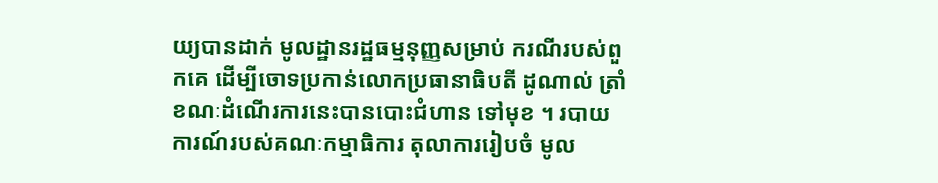យ្យបានដាក់ មូលដ្ឋានរដ្ឋធម្មនុញ្ញសម្រាប់ ករណីរបស់ពួកគេ ដើម្បីចោទប្រកាន់លោកប្រធានាធិបតី ដូណាល់ ត្រាំ ខណៈដំណើរការនេះបានបោះជំហាន ទៅមុខ ។ របាយការណ៍របស់គណៈកម្មាធិការ តុលាការរៀបចំ មូល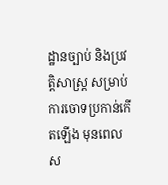ដ្ឋានច្បាប់ និងប្រវត្តិសាស្រ្ត សម្រាប់ការចោទប្រកាន់កើតឡើង មុនពេលស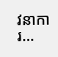វនាការ...